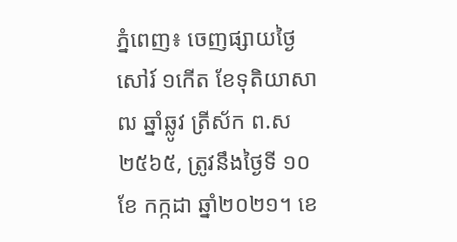ភ្នំពេញ៖ ចេញផ្សាយថ្ងៃសៅរ៍ ១កើត ខែទុតិយាសាឍ ឆ្នាំឆ្លូវ ត្រីស័ក ព.ស ២៥៦៥, ត្រូវនឹងថ្ងៃទី ១០ ខែ កក្កដា ឆ្នាំ២០២១។ ខេ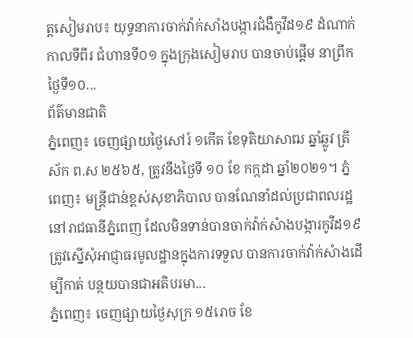ត្តសៀមរាប៖ យុទ្ធនាការចាក់វ៉ាក់សាំងបង្ការជំងឺកូវីដ១៩ ដំណាក់កាលទីពីរ ជំហានទី០១ ក្នុងក្រុងសៀមរាប បានចាប់ផ្តើម នាព្រឹកថ្ងៃទី១០...
ព័ត៌មានជាតិ
ភ្នំពេញ៖ ចេញផ្សាយថ្ងៃសៅរ៍ ១កើត ខែទុតិយាសាឍ ឆ្នាំឆ្លូវ ត្រីស័ក ព.ស ២៥៦៥, ត្រូវនឹងថ្ងៃទី ១០ ខែ កក្កដា ឆ្នាំ២០២១។ ភ្នំពេញ៖ មន្រ្តីជាន់ខ្ពស់សុខាភិបាល បានណែនាំដល់ប្រជាពលរដ្ឋនៅរាជធានីភ្នំពេញ ដែលមិនទាន់បានចាក់វ៉ាក់សំាងបង្ការកូវីដ១៩ ត្រូវស្នើសុំអាជ្ញាធរមូលដ្ឋានក្នុងការទទួល បានការចាក់វ៉ាក់សំាងដើម្បីកាត់ បន្ថយបានជាអតិបរមា...
ភ្នំពេញ៖ ចេញផ្សាយថ្ងៃសុក្រ ១៥រោច ខែ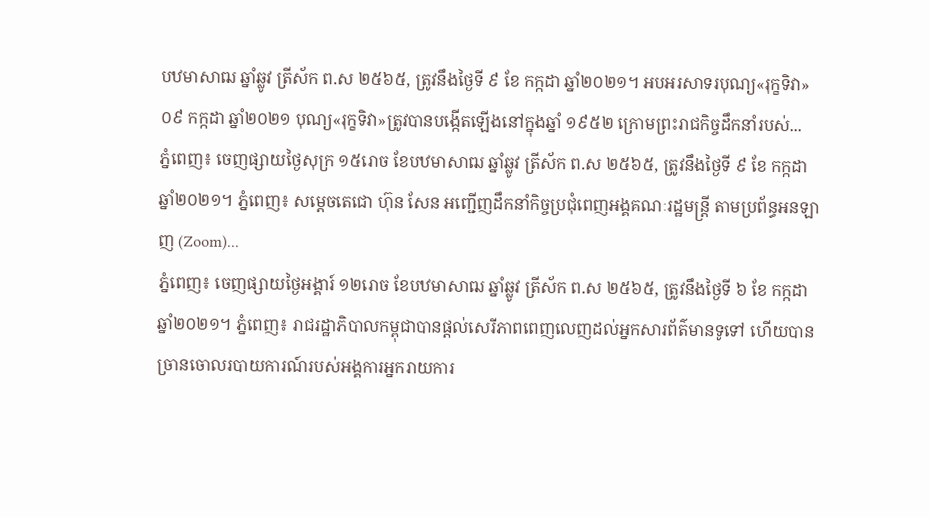បឋមាសាឍ ឆ្នាំឆ្លូវ ត្រីស័ក ព.ស ២៥៦៥, ត្រូវនឹងថ្ងៃទី ៩ ខែ កក្កដា ឆ្នាំ២០២១។ អបអរសាទរបុណ្យ«រុក្ខទិវា» ០៩ កក្កដា ឆ្នាំ២០២១ បុណ្យ«រុក្ខទិវា»ត្រូវបានបង្កើតឡើងនៅក្នុងឆ្នាំ ១៩៥២ ក្រោមព្រះរាជកិច្ចដឹកនាំរបស់...
ភ្នំពេញ៖ ចេញផ្សាយថ្ងៃសុក្រ ១៥រោច ខែបឋមាសាឍ ឆ្នាំឆ្លូវ ត្រីស័ក ព.ស ២៥៦៥, ត្រូវនឹងថ្ងៃទី ៩ ខែ កក្កដា ឆ្នាំ២០២១។ ភ្នំពេញ៖ សម្ដេចតេជោ ហ៊ុន សែន អញ្ជើញដឹកនាំកិច្ចប្រជុំពេញអង្គគណៈរដ្ឋមន្ត្រី តាមប្រព័ន្ធអនឡាញ (Zoom)...
ភ្នំពេញ៖ ចេញផ្សាយថ្ងៃអង្គារ៍ ១២រោច ខែបឋមាសាឍ ឆ្នាំឆ្លូវ ត្រីស័ក ព.ស ២៥៦៥, ត្រូវនឹងថ្ងៃទី ៦ ខែ កក្កដា ឆ្នាំ២០២១។ ភ្នំពេញ៖ រាជរដ្ឋាភិបាលកម្ពុជាបានផ្តល់សេរីភាពពេញលេញដល់អ្នកសារព័ត៌មានទូទៅ ហើយបានច្រានចោលរបាយការណ៍របស់អង្គការអ្នករាយការ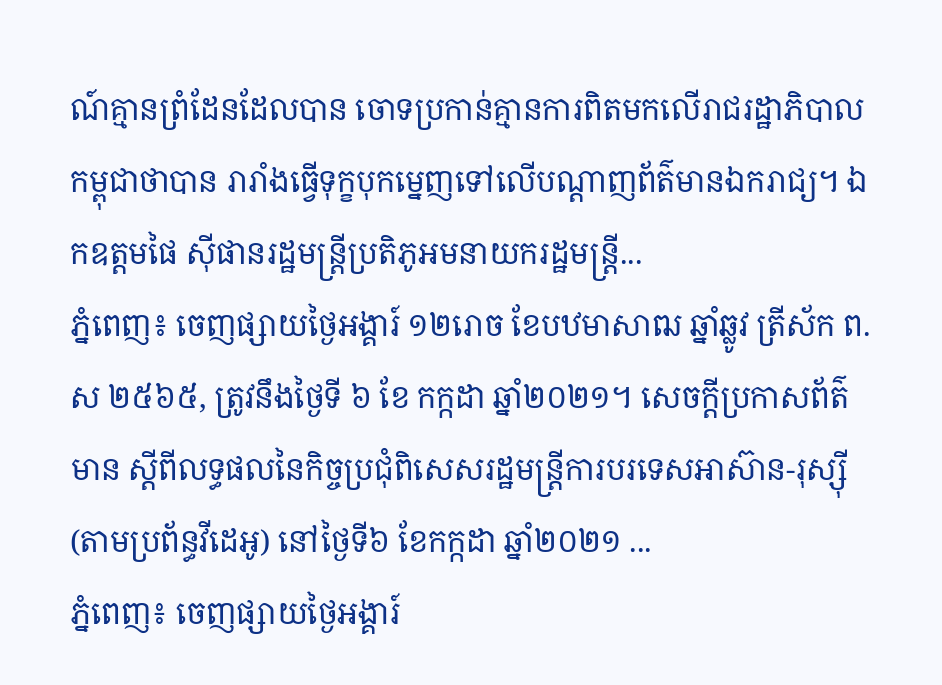ណ៍គ្មានព្រំដែនដែលបាន ចោទប្រកាន់គ្មានការពិតមកលើរាជរដ្ឋាភិបាលកម្ពុជាថាបាន រារាំងធ្វើទុក្ខបុកម្នេញទៅលើបណ្តាញព័ត៌មានឯករាជ្យ។ ឯកឧត្តមផៃ ស៊ីផានរដ្ឋមន្ត្រីប្រតិភូអមនាយករដ្ឋមន្ត្រី...
ភ្នំពេញ៖ ចេញផ្សាយថ្ងៃអង្គារ៍ ១២រោច ខែបឋមាសាឍ ឆ្នាំឆ្លូវ ត្រីស័ក ព.ស ២៥៦៥, ត្រូវនឹងថ្ងៃទី ៦ ខែ កក្កដា ឆ្នាំ២០២១។ សេចក្តីប្រកាសព័ត៌មាន ស្តីពីលទ្ធផលនៃកិច្ចប្រជុំពិសេសរដ្ឋមន្រ្តីការបរទេសអាស៊ាន-រុស្ស៊ី (តាមប្រព័ន្ធវីដេអូ) នៅថ្ងៃទី៦ ខែកក្កដា ឆ្នាំ២០២១ ...
ភ្នំពេញ៖ ចេញផ្សាយថ្ងៃអង្គារ៍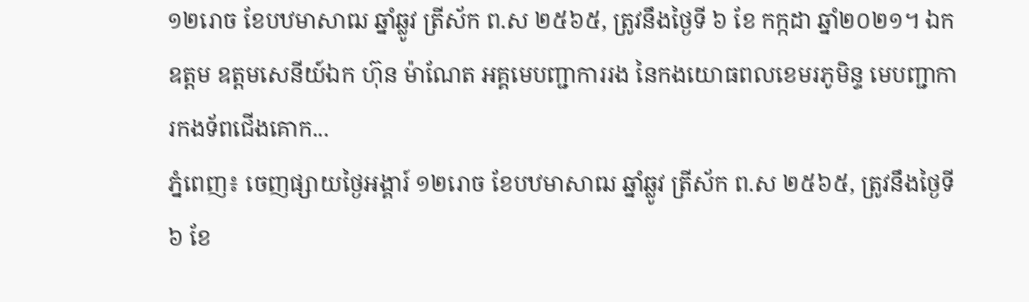១២រោច ខែបឋមាសាឍ ឆ្នាំឆ្លូវ ត្រីស័ក ព.ស ២៥៦៥, ត្រូវនឹងថ្ងៃទី ៦ ខែ កក្កដា ឆ្នាំ២០២១។ ឯកឧត្តម ឧត្តមសេនីយ៍ឯក ហ៊ុន ម៉ាណែត អគ្គមេបញ្ជាការរង នៃកងយោធពលខេមរភូមិន្ទ មេបញ្ជាការកងទ័ពជើងគោក...
ភ្នំពេញ៖ ចេញផ្សាយថ្ងៃអង្គារ៍ ១២រោច ខែបឋមាសាឍ ឆ្នាំឆ្លូវ ត្រីស័ក ព.ស ២៥៦៥, ត្រូវនឹងថ្ងៃទី ៦ ខែ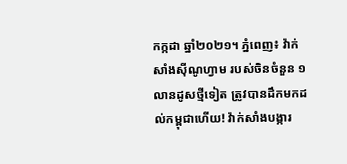កក្កដា ឆ្នាំ២០២១។ ភ្នំពេញ៖ វ៉ាក់សាំងស៊ីណូហ្វាម របស់ចិនចំនួន ១លានដូសថ្មីទៀត ត្រូវបានដឹកមកដល់កម្ពុជាហើយ! វ៉ាក់សាំងបង្ការ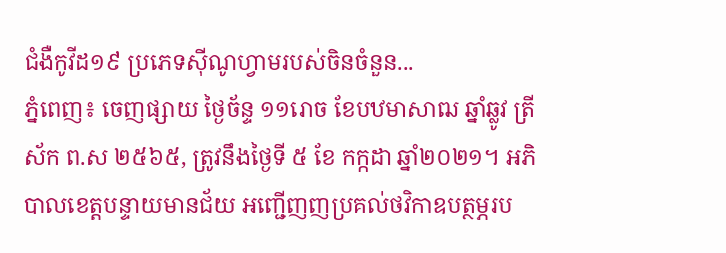ជំងឺកូវីដ១៩ ប្រភេទស៊ីណូហ្វាមរបស់ចិនចំនួន...
ភ្នំពេញ៖ ចេញផ្សាយ ថ្ងៃច័ន្ទ ១១រោច ខែបឋមាសាឍ ឆ្នាំឆ្លូវ ត្រីស័ក ព.ស ២៥៦៥, ត្រូវនឹងថ្ងៃទី ៥ ខែ កក្កដា ឆ្នាំ២០២១។ អភិបាលខេត្តបន្ទាយមានជ័យ អញ្ជើញញប្រគល់ថវិកាឧបត្ថម្ភរប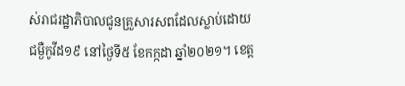ស់រាជរដ្ឋាភិបាលជូនគ្រួសារសពដែលស្លាប់ដោយជម្ងឺកូវីដ១៩ នៅថ្ងៃទី៥ ខែកក្កដា ឆ្នាំ២០២១។ ខេត្ត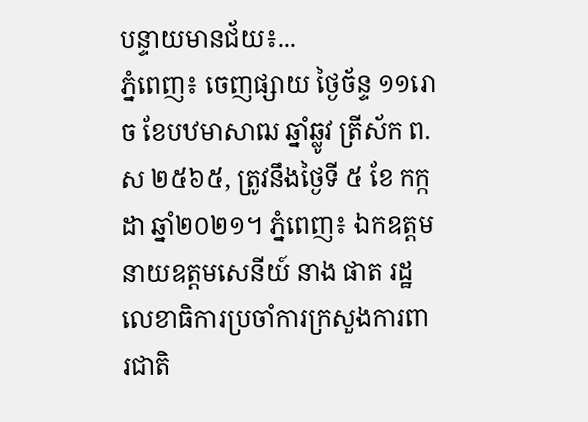បន្ទាយមានជ័យ៖...
ភ្នំពេញ៖ ចេញផ្សាយ ថ្ងៃច័ន្ទ ១១រោច ខែបឋមាសាឍ ឆ្នាំឆ្លូវ ត្រីស័ក ព.ស ២៥៦៥, ត្រូវនឹងថ្ងៃទី ៥ ខែ កក្កដា ឆ្នាំ២០២១។ ភ្នំពេញ៖ ឯកឧត្តម នាយឧត្តមសេនីយ៍ នាង ផាត រដ្ឋលេខាធិការប្រចាំការក្រសួងការពារជាតិ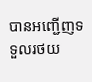បានអញ្ជើញទទួលរថយ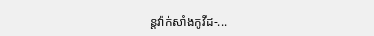ន្តវ៉ាក់សាំងកូវីដ-...